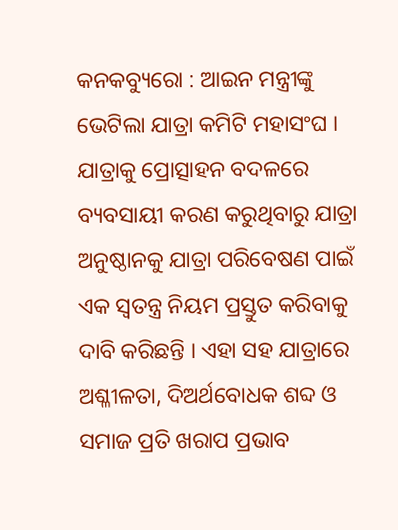କନକବ୍ୟୁରୋ : ଆଇନ ମନ୍ତ୍ରୀଙ୍କୁ ଭେଟିଲା ଯାତ୍ରା କମିଟି ମହାସଂଘ । ଯାତ୍ରାକୁ ପ୍ରୋତ୍ସାହନ ବଦଳରେ ବ୍ୟବସାୟୀ କରଣ କରୁଥିବାରୁ ଯାତ୍ରା ଅନୁଷ୍ଠାନକୁ ଯାତ୍ରା ପରିବେଷଣ ପାଇଁ ଏକ ସ୍ବତନ୍ତ୍ର ନିୟମ ପ୍ରସ୍ତୁତ କରିବାକୁ ଦାବି କରିଛନ୍ତି । ଏହା ସହ ଯାତ୍ରାରେ ଅଶ୍ଳୀଳତା, ଦିଅର୍ଥବୋଧକ ଶବ୍ଦ ଓ ସମାଜ ପ୍ରତି ଖରାପ ପ୍ରଭାବ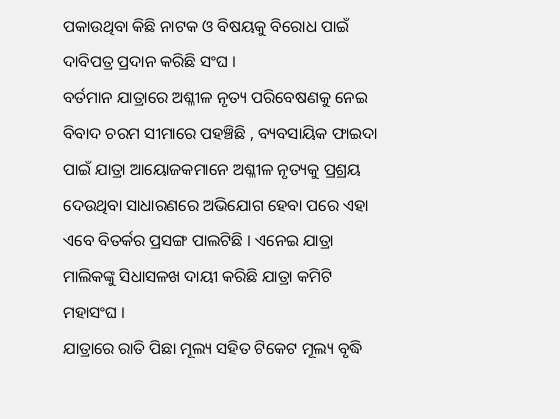ପକାଉଥିବା କିଛି ନାଟକ ଓ ବିଷୟକୁ ବିରୋଧ ପାଇଁ ଦାବିପତ୍ର ପ୍ରଦାନ କରିଛି ସଂଘ ।
ବର୍ତମାନ ଯାତ୍ରାରେ ଅଶ୍ଳୀଳ ନୃତ୍ୟ ପରିବେଷଣକୁ ନେଇ ବିବାଦ ଚରମ ସୀମାରେ ପହଞ୍ଚିଛି , ବ୍ୟବସାୟିକ ଫାଇଦା ପାଇଁ ଯାତ୍ରା ଆୟୋଜକମାନେ ଅଶ୍ଳୀଳ ନୃତ୍ୟକୁ ପ୍ରଶ୍ରୟ ଦେଉଥିବା ସାଧାରଣରେ ଅଭିଯୋଗ ହେବା ପରେ ଏହା ଏବେ ବିତର୍କର ପ୍ରସଙ୍ଗ ପାଲଟିଛି । ଏନେଇ ଯାତ୍ରା ମାଲିକଙ୍କୁ ସିଧାସଳଖ ଦାୟୀ କରିଛି ଯାତ୍ରା କମିଟି ମହାସଂଘ ।
ଯାତ୍ରାରେ ରାତି ପିଛା ମୂଲ୍ୟ ସହିତ ଟିକେଟ ମୂଲ୍ୟ ବୃଦ୍ଧି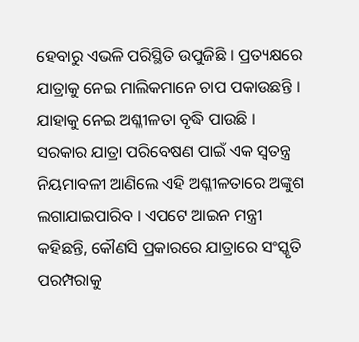ହେବାରୁ ଏଭଳି ପରିସ୍ଥିତି ଉପୁଜିଛି । ପ୍ରତ୍ୟକ୍ଷରେ ଯାତ୍ରାକୁ ନେଇ ମାଲିକମାନେ ଚାପ ପକାଉଛନ୍ତି । ଯାହାକୁ ନେଇ ଅଶ୍ଳୀଳତା ବୃଦ୍ଧି ପାଉଛି ।
ସରକାର ଯାତ୍ରା ପରିବେଷଣ ପାଇଁ ଏକ ସ୍ୱତନ୍ତ୍ର ନିୟମାବଳୀ ଆଣିଲେ ଏହି ଅଶ୍ଳୀଳତାରେ ଅଙ୍କୁଶ ଲଗାଯାଇପାରିବ । ଏପଟେ ଆଇନ ମନ୍ତ୍ରୀ କହିଛନ୍ତି, କୌଣସି ପ୍ରକାରରେ ଯାତ୍ରାରେ ସଂସ୍କୃତି ପରମ୍ପରାକୁ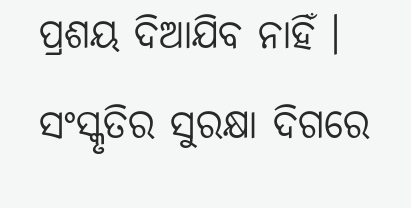ପ୍ରଶୟ ଦିଆଯିବ ନାହିଁ । ସଂସ୍କୃତିର ସୁରକ୍ଷା ଦିଗରେ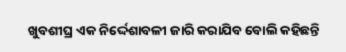ଖୁବଶୀଘ୍ର ଏକ ନିର୍ଦ୍ଦେଶାବଳୀ ଜାରି କରାଯିବ ବୋଲି କହିଛନ୍ତି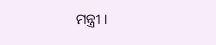ମନ୍ତ୍ରୀ ।